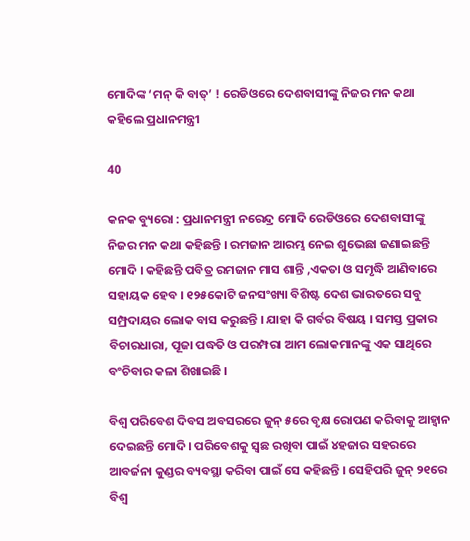ମୋଦିଙ୍କ ‘ମନ୍ କି ବାତ୍’ ! ରେଡିଓରେ ଦେଶବାସୀଙ୍କୁ ନିଜର ମନ କଥା କହିଲେ ପ୍ରଧାନମନ୍ତ୍ରୀ

40

କନକ ବ୍ୟୁରୋ : ପ୍ରଧାନମନ୍ତ୍ରୀ ନରେନ୍ଦ୍ର ମୋଦି ରେଡିଓରେ ଦେଶବାସୀଙ୍କୁ ନିଜର ମନ କଥା କହିଛନ୍ତି । ରମଜାନ ଆରମ୍ଭ ନେଇ ଶୁଭେଛା ଜଣାଇଛନ୍ତି ମୋଦି । କହିଛନ୍ତି ପବିତ୍ର ରମଜାନ ମାସ ଶାନ୍ତି ,ଏକତା ଓ ସମୃଦ୍ଧି ଆଣିବାରେ ସହାୟକ ହେବ । ୧୨୫କୋଟି ଜନସଂଖ୍ୟା ବିଶିଷ୍ଟ ଦେଶ ଭାରତରେ ସବୁ ସମ୍ପ୍ରଦାୟର ଲୋକ ବାସ କରୁଛନ୍ତି । ଯାହା କି ଗର୍ବର ବିଷୟ । ସମସ୍ତ ପ୍ରକାର ବିଚାରଧାରା, ପୂଜା ପଦ୍ଧତି ଓ ପରମ୍ପରା ଆମ ଲୋକମାନଙ୍କୁ ଏକ ସାଥିରେ ବଂଚିବାର କଳା ଶିଖାଇଛି ।

ବିଶ୍ୱ ପରିବେଶ ଦିବସ ଅବସରରେ ଜୁନ୍ ୫ରେ ବୃକ୍ଷ ରୋପଣ କରିବାକୁ ଆହ୍ୱାନ ଦେଇଛନ୍ତି ମୋଦି । ପରିବେଶକୁ ସ୍ୱଛ ରଖିବା ପାଇଁ ୪ହଜାର ସହରରେ ଆବର୍ଜନା କୁଣ୍ଡର ବ୍ୟବସ୍ଥା କରିବା ପାଇଁ ସେ କହିଛନ୍ତି । ସେହିପରି ଜୁନ୍ ୨୧ରେ ବିଶ୍ୱ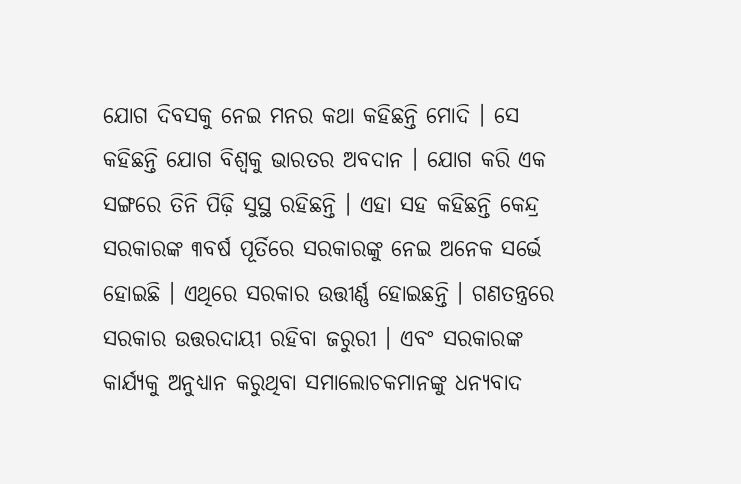ଯୋଗ ଦିବସକୁ ନେଇ ମନର କଥା କହିଛନ୍ତି ମୋଦି । ସେ କହିଛନ୍ତି ଯୋଗ ବିଶ୍ୱକୁ ଭାରତର ଅବଦାନ । ଯୋଗ କରି ଏକ ସଙ୍ଗରେ ତିନି ପିଢ଼ି ସୁସ୍ଥ ରହିଛନ୍ତି । ଏହା ସହ କହିଛନ୍ତି କେନ୍ଦ୍ର ସରକାରଙ୍କ ୩ବର୍ଷ ପୂର୍ତିରେ ସରକାରଙ୍କୁ ନେଇ ଅନେକ ସର୍ଭେ ହୋଇଛି । ଏଥିରେ ସରକାର ଉତ୍ତୀର୍ଣ୍ଣ ହୋଇଛନ୍ତି । ଗଣତନ୍ତ୍ରରେ ସରକାର ଉତ୍ତରଦାୟୀ ରହିବା ଜରୁରୀ । ଏବଂ ସରକାରଙ୍କ କାର୍ଯ୍ୟକୁ ଅନୁଧ୍ୟାନ କରୁଥିବା ସମାଲୋଚକମାନଙ୍କୁ ଧନ୍ୟବାଦ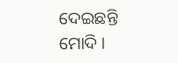ଦେଇଛନ୍ତି ମୋଦି ।